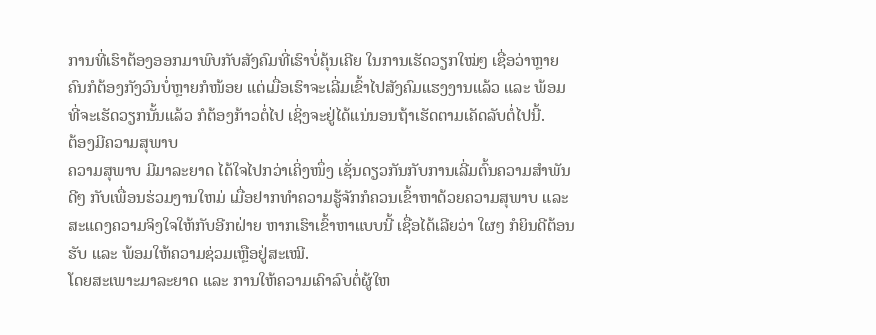ການທີ່ເຮົາຕ້ອງອອກມາພົບກັບສັງຄົມທີ່ເຮົາບໍ່ຄຸ້ນເຄີຍ ໃນການເຮັດວຽກໃໝ່ໆ ເຊື່ອວ່າຫຼາຍຄົນກໍຕ້ອງກັງວົນບໍ່ຫຼາຍກໍໜ້ອຍ ແຕ່ເມື່ອເຮົາຈະເລີ່ມເຂົ້າໄປສັງຄົມແຮງງານແລ້ວ ແລະ ພ້ອມທີ່ຈະເຮັດວຽກນັ້ນແລ້ວ ກໍຕ້ອງກ້າວຕໍ່ໄປ ເຊິ່ງຈະຢູ່ໄດ້ແນ່ນອນຖ້າເຮັດຕາມເຄັດລັບຕໍ່ໄປນີ້.
ຕ້ອງມີຄວາມສຸພາບ
ຄວາມສຸພາບ ມີມາລະຍາດ ໄດ້ໃຈໄປກວ່າເຄິ່ງໜຶ່ງ ເຊັ່ນດຽວກັນກັບການເລີ່ມຕົ້ນຄວາມສຳພັນດີໆ ກັບເພື່ອນຮ່ວມງານໃຫມ່ ເມື່ອຢາກທຳຄວາມຮູ້ຈັກກໍຄວນເຂົ້າຫາດ້ວຍຄວາມສຸພາບ ແລະ ສະແດງຄວາມຈິງໃຈໃຫ້ກັບອີກຝ່າຍ ຫາກເຮົາເຂົ້າຫາແບບນີ້ ເຊື່ອໄດ້ເລີຍວ່າ ໃຜໆ ກໍຍິນດີຕ້ອນຮັບ ແລະ ພ້ອມໃຫ້ຄວາມຊ່ວມເຫຼືອຢູ່ສະເໝີ.
ໂດຍສະເພາະມາລະຍາດ ແລະ ການໃຫ້ຄວາມເຄົາລົບຕໍ່ຜູ້ໃຫ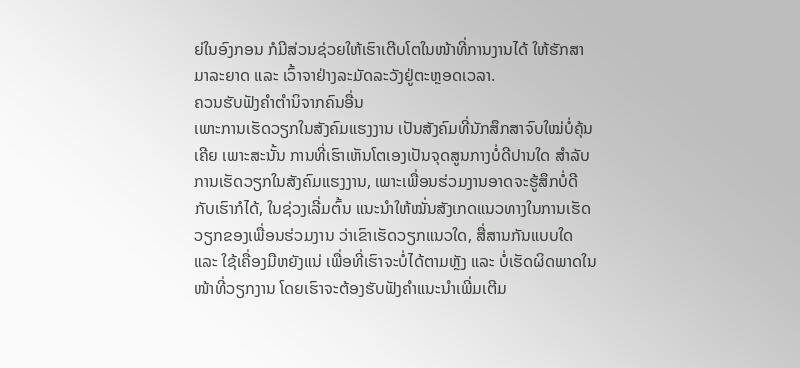ຍ່ໃນອົງກອນ ກໍມີສ່ວນຊ່ວຍໃຫ້ເຮົາເຕີບໂຕໃນໜ້າທີ່ການງານໄດ້ ໃຫ້ຮັກສາມາລະຍາດ ແລະ ເວົ້າຈາຢ່າງລະມັດລະວັງຢູ່ຕະຫຼອດເວລາ.
ຄວນຮັບຟັງຄຳຕຳນິຈາກຄົນອື່ນ
ເພາະການເຮັດວຽກໃນສັງຄົມແຮງງານ ເປັນສັງຄົມທີ່ນັກສຶກສາຈົບໃໝ່ບໍ່ຄຸ້ນເຄີຍ ເພາະສະນັ້ນ ການທີ່ເຮົາເຫັນໂຕເອງເປັນຈຸດສູນກາງບໍ່ດີປານໃດ ສຳລັບການເຮັດວຽກໃນສັງຄົມແຮງງານ, ເພາະເພື່ອນຮ່ວມງານອາດຈະຮູ້ສຶກບໍ່ດີກັບເຮົາກໍໄດ້, ໃນຊ່ວງເລີ່ມຕົ້ນ ແນະນຳໃຫ້ໝັ່ນສັງເກດແນວທາງໃນການເຮັດວຽກຂອງເພື່ອນຮ່ວມງານ ວ່າເຂົາເຮັດວຽກແນວໃດ, ສື່ສານກັນແບບໃດ ແລະ ໃຊ້ເຄື່ອງມືຫຍັງແນ່ ເພື່ອທີ່ເຮົາຈະບໍ່ໄດ້ຕາມຫຼັງ ແລະ ບໍ່ເຮັດຜິດພາດໃນໜ້າທີ່ວຽກງານ ໂດຍເຮົາຈະຕ້ອງຮັບຟັງຄຳແນະນຳເພີ່ມເຕີມ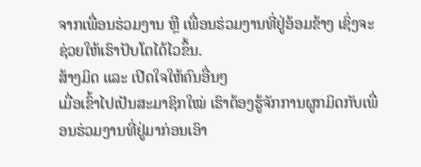ຈາກເພື່ອນຮ່ວມງານ ຫຼື ເພື່ອນຮ່ວມງານທີ່ຢູ່ອ້ອມຂ້າງ ເຊິ່ງຈະຊ່ວຍໃຫ້ເຮົາປັບໂຕໄດ້ໄວຂຶ້ນ.
ສ້າງມິດ ແລະ ເປີດໃຈໃຫ້ຄົນອື່ນໆ
ເມື່ອເຂົ້າໄປເປັນສະມາຊິກໃໝ່ ເຮົາຕ້ອງຮູ້ຈັກການຜູກມິດກັບເພື່ອນຮ່ວມງານທີ່ຢູ່ມາກ່ອນເອົາ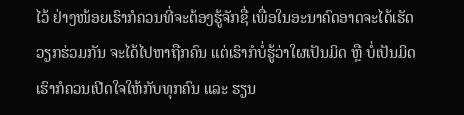ໄວ້ ຢ່າງໜ້ອຍເຮົາກໍຄວນທີ່ຈະຕ້ອງຮູ້ຈັກຊື່ ເພື່ອໃນອະນາຄົດອາດຈະໄດ້ເຮັດວຽກຮ່ວມກັນ ຈະໄດ້ໄປຫາຖືກຄົນ ແຕ່ເຮົາກໍບໍ່ຮູ້ວ່າໃຜເປັນມິດ ຫຼື ບໍ່ເປັນມິດ ເຮົາກໍຄວນເປີດໃຈໃຫ້ກັບທຸກຄົນ ແລະ ຮຽນ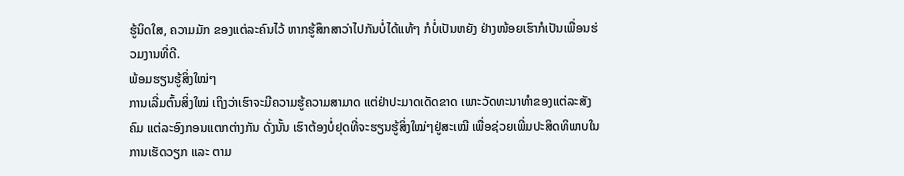ຮູ້ນິດໃສ, ຄວາມມັກ ຂອງແຕ່ລະຄົນໄວ້ ຫາກຮູ້ສຶກສາວ່າໄປກັນບໍ່ໄດ້ແທ້ໆ ກໍບໍ່ເປັນຫຍັງ ຢ່າງໜ້ອຍເຮົາກໍເປັນເພື່ອນຮ່ວມງານທີ່ດີ.
ພ້ອມຮຽນຮູ້ສິ່ງໃໝ່ໆ
ການເລີ່ມຕົ້ນສິ່ງໃໝ່ ເຖິງວ່າເຮົາຈະມີຄວາມຮູ້ຄວາມສາມາດ ແຕ່ຢ່າປະມາດເດັດຂາດ ເພາະວັດທະນາທຳຂອງແຕ່ລະສັງຄົມ ແຕ່ລະອົງກອນແຕກຕ່າງກັນ ດັ່ງນັ້ນ ເຮົາຕ້ອງບໍ່ຢຸດທີ່ຈະຮຽນຮູ້ສິ່ງໃໝ່ໆຢູ່ສະເໝີ ເພື່ອຊ່ວຍເພີ່ມປະສິດທິພາບໃນການເຮັດວຽກ ແລະ ຕາມ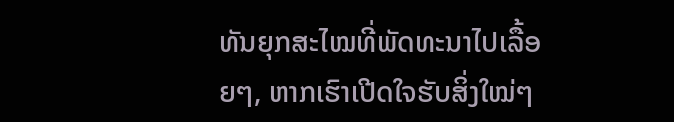ທັນຍຸກສະໄໝທີ່ພັດທະນາໄປເລື້ອຍໆ, ຫາກເຮົາເປີດໃຈຮັບສິ່ງໃໝ່ໆ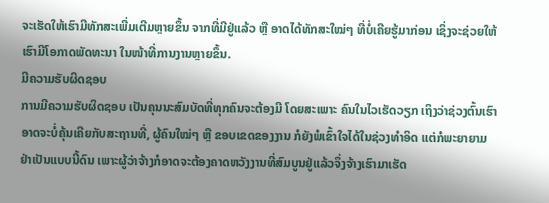ຈະເຮັດໃຫ້ເຮົາມີທັກສະເພີ່ມເຕີມຫຼາຍຂຶ້ນ ຈາກທີ່ມີຢູ່ແລ້ວ ຫຼື ອາດໄດ້ທັກສະໃໝ່ໆ ທີ່ບໍ່ເຄີຍຮູ້ມາກ່ອນ ເຊິ່ງຈະຊ່ວຍໃຫ້ເຮົາມີໂອກາດພັດທະນາ ໃນໜ້າທີ່ການງານຫຼາຍຂຶ້ນ.
ມີຄວາມຮັບຜິດຊອບ
ການມີຄວາມຮັບຜິດຊອບ ເປັນຄຸນນະສົມບັດທີ່ທຸກຄົນຈະຕ້ອງມີ ໂດຍສະເພາະ ຄົນໃນໄວເຮັດວຽກ ເຖິງວ່າຊ່ວງຕົ້ນເຮົາອາດຈະບໍ່ຄຸ້ນເຄີຍກັບສະຖານທີ່, ຜູ້ຄົນໃໝ່ໆ ຫຼື ຂອບເຂດຂອງງານ ກໍຍັງພໍເຂົ້າໃຈໄດ້ໃນຊ່ວງທຳອິດ ແຕ່ກໍພະຍາຍາມຢ່າເປັນແບບນີ້ດົນ ເພາະຜູ້ວ່າຈ້າງກໍອາດຈະຕ້ອງຄາດຫວັງງານທີ່ສົມບູນຢູ່ແລ້ວຈຶ່ງຈ້າງເຮົາມາເຮັດ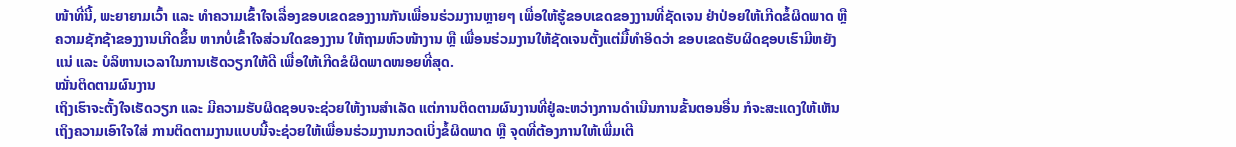ໜ້າທີ່ນີ້, ພະຍາຍາມເວົ້າ ແລະ ທຳຄວາມເຂົ້າໃຈເລື່ອງຂອບເຂດຂອງງານກັນເພື່ອນຮ່ວມງານຫຼາຍໆ ເພື່ອໃຫ້ຮູ້ຂອບເຂດຂອງງານທີ່ຊັດເຈນ ຢ່າປ່ອຍໃຫ້ເກີດຂໍ້ຜິດພາດ ຫຼື ຄວາມຊັກຊ້າຂອງງານເກີດຂຶ້ນ ຫາກບໍ່ເຂົ້າໃຈສ່ວນໃດຂອງງານ ໃຫ້ຖາມຫົວໜ້າງານ ຫຼື ເພື່ອນຮ່ວມງານໃຫ້ຊັດເຈນຕັ້ງແຕ່ມື້ທຳອິດວ່າ ຂອບເຂດຮັບຜິດຊອບເຮົາມີຫຍັງແນ່ ແລະ ບໍລິຫານເວລາໃນການເຮັດວຽກໃຫ້ດີ ເພື່ອໃຫ້ເກີດຂໍຜິດພາດໜອຍທີ່ສຸດ.
ໝັ່ນຕິດຕາມຜົນງານ
ເຖິງເຮົາຈະຕັ້ງໃຈເຮັດວຽກ ແລະ ມີຄວາມຮັບຜິດຊອບຈະຊ່ວຍໃຫ້ງານສຳເລັດ ແຕ່ການຕິດຕາມຜົນງານທີ່ຢູ່ລະຫວ່າງການດຳເນີນການຂັ້ນຕອນອື່ນ ກໍຈະສະແດງໃຫ້ເຫັນເຖິງຄວາມເອົາໃຈໃສ່ ການຕິດຕາມງານແບບນີ້ຈະຊ່ວຍໃຫ້ເພື່ອນຮ່ວມງານກວດເບິ່ງຂໍ້ຜິດພາດ ຫຼື ຈຸດທີ່ຕ້ອງການໃຫ້ເພີ່ມເຕີ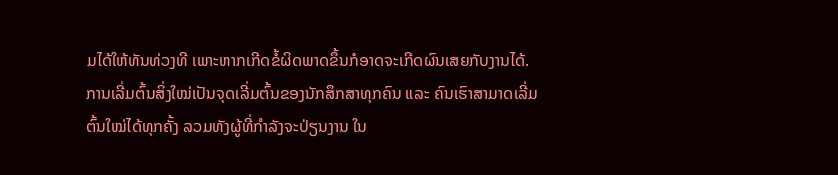ມໄດ້ໃຫ້ທັນທ່ວງທີ ເພາະຫາກເກີດຂໍ້ຜິດພາດຂຶ້ນກໍອາດຈະເກີດຜົນເສຍກັບງານໄດ້.
ການເລີ່ມຕົ້ນສິ່ງໃໝ່ເປັນຈຸດເລີ່ມຕົ້ນຂອງນັກສຶກສາທຸກຄົນ ແລະ ຄົນເຮົາສາມາດເລີ່ມຕົ້ນໃໝ່ໄດ້ທຸກຄັ້ງ ລວມທັງຜູ້ທີ່ກຳລັງຈະປ່ຽນງານ ໃນ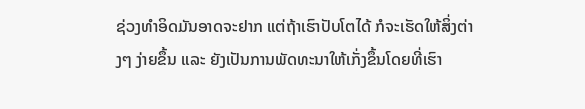ຊ່ວງທຳອິດມັນອາດຈະຢາກ ແຕ່ຖ້າເຮົາປັບໂຕໄດ້ ກໍຈະເຮັດໃຫ້ສິ່ງຕ່າງໆ ງ່າຍຂຶ້ນ ແລະ ຍັງເປັນການພັດທະນາໃຫ້ເກັ່ງຂຶ້ນໂດຍທີ່ເຮົາ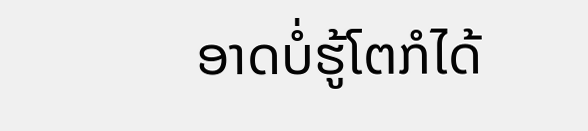ອາດບໍ່ຮູ້ໂຕກໍໄດ້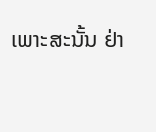ເພາະສະນັ້ນ ຢ່າ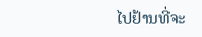ໄປຢ້ານທີ່ຈະ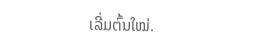ເລີ່ມຕົ້ນໃໝ່.